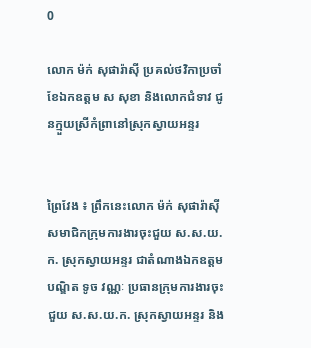0

លោក ម៉ក់ សុផារ៉ាស៊ី ប្រគល់ថវិកាប្រចាំខែឯកឧត្តម ស សុខា និងលោកជំទាវ ជូនក្មួយស្រីកំព្រានៅស្រុកស្វាយអន្ទរ


ព្រៃវែង ៖ ព្រឹកនេះលោក ម៉ក់ សុផារ៉ាស៊ី សមាជិកក្រុមការងារចុះជួយ ស.ស.យ.ក. ស្រុកស្វាយអន្ទរ ជាតំណាងឯកឧត្តមបណ្ឌិត ទូច វណ្ណៈ ប្រធានក្រុមការងារចុះជួយ ស.ស.យ.ក. ស្រុកស្វាយអន្ទរ និង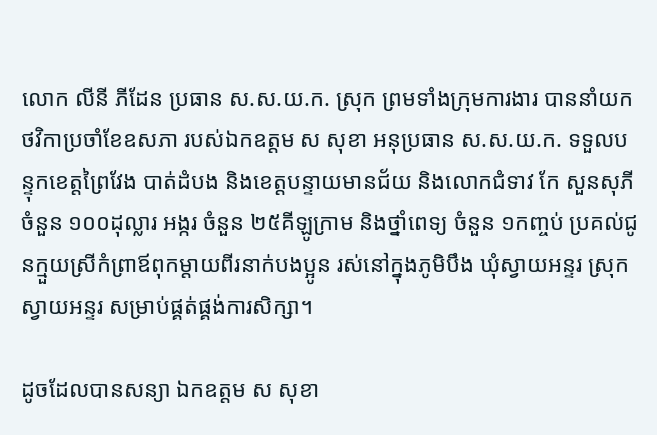លោក លីនី ភីដែន ប្រធាន ស.ស.យ.ក. ស្រុក ព្រមទាំងក្រុមការងារ បាននាំយកថវិកាប្រចាំខែឧសភា របស់ឯកឧត្តម ស សុខា អនុប្រធាន ស.ស.យ.ក. ទទួលបន្ទុកខេត្តព្រៃវែង បាត់ដំបង និងខេត្តបន្ទាយមានជ័យ និងលោកជំទាវ កែ សួនសុភី ចំនួន ១០០ដុល្លារ អង្ករ ចំនួន ២៥គីឡូក្រាម និងថ្នាំពេទ្យ ចំនួន ១កញ្ចប់ ប្រគល់ជូនក្មួយស្រីកំព្រាឪពុកម្តាយពីរនាក់បងប្អូន រស់នៅក្នុងភូមិបឹង ឃុំស្វាយអន្ទរ ស្រុកស្វាយអន្ទរ សម្រាប់ផ្គត់ផ្គង់ការសិក្សា។

ដូចដែលបានសន្យា ឯកឧត្តម ស សុខា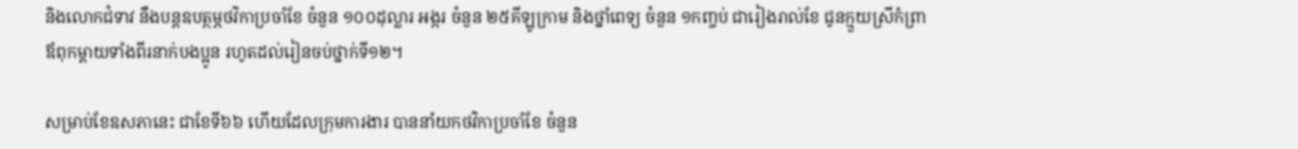និងលោកជំទាវ នឹងបន្តឧបត្ថម្ភថវិកាប្រចាំខែ ចំនួន ១០០ដុល្លារ អង្ករ ចំនួន ២៥គីឡូក្រាម និងថ្នាំពេទ្យ ចំនួន ១កញ្ចប់ ជារៀងរាល់ខែ ជូនក្មួយស្រីកំព្រាឪពុកម្តាយទាំងពីរនាក់បងប្អូន រហូតដល់រៀនចប់ថ្នាក់ទី១២។

សម្រាប់ខែឧសភានេះ ជាខែទី៦៦ ហើយដែលក្រុមការងារ បាននាំយកថវិកាប្រចាំខែ ចំនួន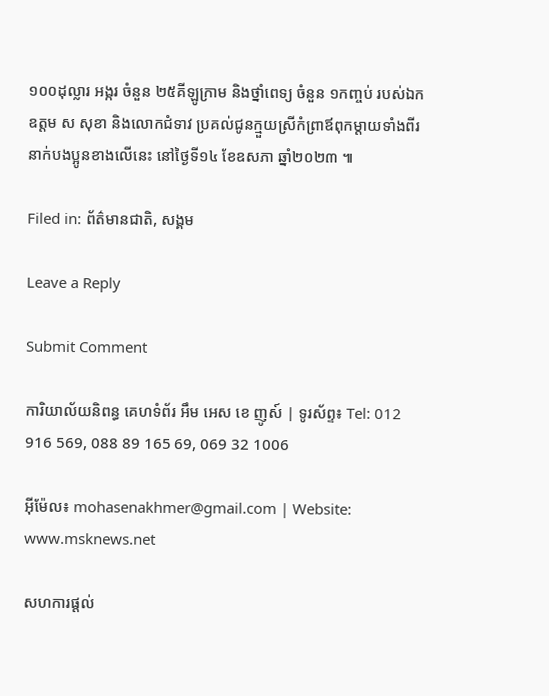១០០ដុល្លារ អង្ករ ចំនួន ២៥គីឡូក្រាម និងថ្នាំពេទ្យ ចំនួន ១កញ្ចប់ របស់ឯកឧត្តម ស សុខា និងលោកជំទាវ ប្រគល់ជូនក្មួយស្រីកំព្រាឪពុកម្តាយទាំងពីរនាក់បងប្អូនខាងលើនេះ នៅថ្ងៃទី១៤ ខែឧសភា ឆ្នាំ២០២៣ ៕

Filed in: ព័ត៌មានជាតិ, សង្គម

Leave a Reply

Submit Comment

ការិយាល័យនិពន្ធ គេហទំព័រ អឹម អេស ខេ ញូស៍ | ទូរស័ព្ទ៖ Tel: 012 916 569, 088 89 165 69, 069 32 1006

អ៊ីម៉ែល៖ mohasenakhmer@gmail.com | Website: www.msknews.net

សហការផ្តល់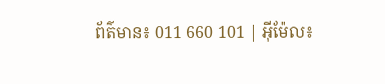ព័ត៌មាន៖ 011 660 101 | អ៊ីម៉ែល៖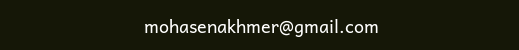mohasenakhmer@gmail.com